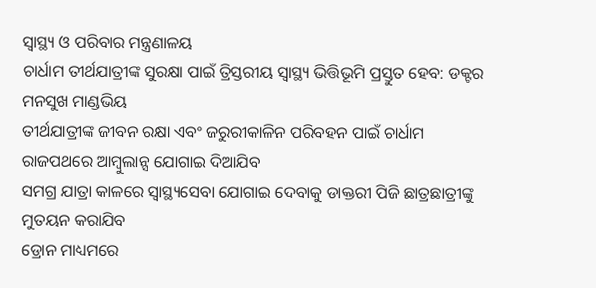ସ୍ୱାସ୍ଥ୍ୟ ଓ ପରିବାର ମନ୍ତ୍ରଣାଳୟ
ଚାର୍ଧାମ ତୀର୍ଥଯାତ୍ରୀଙ୍କ ସୁରକ୍ଷା ପାଇଁ ତ୍ରିସ୍ତରୀୟ ସ୍ୱାସ୍ଥ୍ୟ ଭିତ୍ତିଭୂମି ପ୍ରସ୍ତୁତ ହେବ: ଡକ୍ଟର ମନସୁଖ ମାଣ୍ଡଭିୟ
ତୀର୍ଥଯାତ୍ରୀଙ୍କ ଜୀବନ ରକ୍ଷା ଏବଂ ଜରୁରୀକାଳିନ ପରିବହନ ପାଇଁ ଚାର୍ଧାମ ରାଜପଥରେ ଆମ୍ବୁଲାନ୍ସ ଯୋଗାଇ ଦିଆଯିବ
ସମଗ୍ର ଯାତ୍ରା କାଳରେ ସ୍ୱାସ୍ଥ୍ୟସେବା ଯୋଗାଇ ଦେବାକୁ ଡାକ୍ତରୀ ପିଜି ଛାତ୍ରଛାତ୍ରୀଙ୍କୁ ମୁତୟନ କରାଯିବ
ଡ୍ରୋନ ମାଧ୍ୟମରେ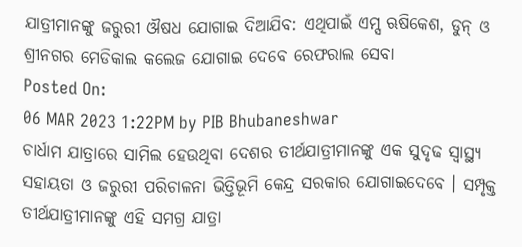ଯାତ୍ରୀମାନଙ୍କୁ ଜରୁରୀ ଔଷଧ ଯୋଗାଇ ଦିଆଯିବ: ଏଥିପାଇଁ ଏମ୍ସ ଋଷିକେଶ, ଡୁନ୍ ଓ ଶ୍ରୀନଗର ମେଡିକାଲ କଲେଜ ଯୋଗାଇ ଦେବେ ରେଫରାଲ ସେବା
Posted On:
06 MAR 2023 1:22PM by PIB Bhubaneshwar
ଚାର୍ଧାମ ଯାତ୍ରାରେ ସାମିଲ ହେଉଥିବା ଦେଶର ତୀର୍ଥଯାତ୍ରୀମାନଙ୍କୁ ଏକ ସୁଦୃଢ ସ୍ୱାସ୍ଥ୍ୟ ସହାୟତା ଓ ଜରୁରୀ ପରିଚାଳନା ଭିତ୍ତିଭୂମି କେନ୍ଦ୍ର ସରକାର ଯୋଗାଇଦେବେ । ସମ୍ପୃକ୍ତ ତୀର୍ଥଯାତ୍ରୀମାନଙ୍କୁ ଏହି ସମଗ୍ର ଯାତ୍ରା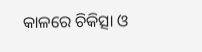କାଳରେ ଚିକିତ୍ସା ଓ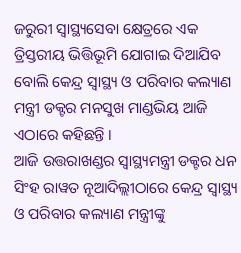ଜରୁରୀ ସ୍ୱାସ୍ଥ୍ୟସେବା କ୍ଷେତ୍ରରେ ଏକ ତ୍ରିସ୍ତରୀୟ ଭିତ୍ତିଭୂମି ଯୋଗାଇ ଦିଆଯିବ ବୋଲି କେନ୍ଦ୍ର ସ୍ୱାସ୍ଥ୍ୟ ଓ ପରିବାର କଲ୍ୟାଣ ମନ୍ତ୍ରୀ ଡକ୍ଟର ମନସୁଖ ମାଣ୍ଡଭିୟ ଆଜି ଏଠାରେ କହିଛନ୍ତି ।
ଆଜି ଉତ୍ତରାଖଣ୍ଡର ସ୍ୱାସ୍ଥ୍ୟମନ୍ତ୍ରୀ ଡକ୍ଟର ଧନ ସିଂହ ରାୱତ ନୂଆଦିଲ୍ଲୀଠାରେ କେନ୍ଦ୍ର ସ୍ୱାସ୍ଥ୍ୟ ଓ ପରିବାର କଲ୍ୟାଣ ମନ୍ତ୍ରୀଙ୍କୁ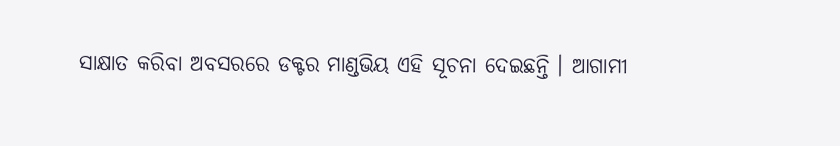ସାକ୍ଷାତ କରିବା ଅବସରରେ ଡକ୍ଟର ମାଣ୍ଡଭିୟ ଏହି ସୂଚନା ଦେଇଛନ୍ତି । ଆଗାମୀ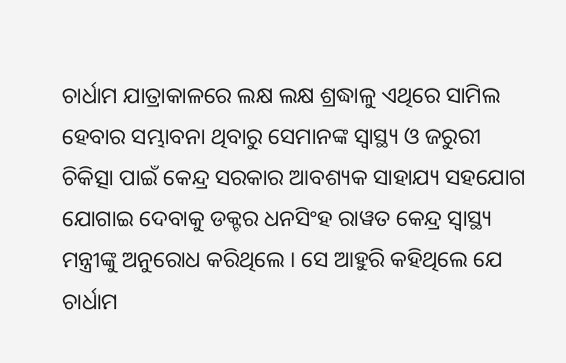ଚାର୍ଧାମ ଯାତ୍ରାକାଳରେ ଲକ୍ଷ ଲକ୍ଷ ଶ୍ରଦ୍ଧାଳୁ ଏଥିରେ ସାମିଲ ହେବାର ସମ୍ଭାବନା ଥିବାରୁ ସେମାନଙ୍କ ସ୍ୱାସ୍ଥ୍ୟ ଓ ଜରୁରୀ ଚିକିତ୍ସା ପାଇଁ କେନ୍ଦ୍ର ସରକାର ଆବଶ୍ୟକ ସାହାଯ୍ୟ ସହଯୋଗ ଯୋଗାଇ ଦେବାକୁ ଡକ୍ଟର ଧନସିଂହ ରାୱତ କେନ୍ଦ୍ର ସ୍ୱାସ୍ଥ୍ୟ ମନ୍ତ୍ରୀଙ୍କୁ ଅନୁରୋଧ କରିଥିଲେ । ସେ ଆହୁରି କହିଥିଲେ ଯେ ଚାର୍ଧାମ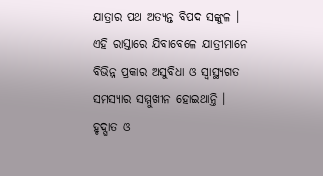ଯାତ୍ରାର ପଥ ଅତ୍ୟନ୍ତ ବିପଦ ସଙ୍କୁଳ । ଏହି ରାସ୍ତାରେ ଯିବାବେଳେ ଯାତ୍ରୀମାନେ ବିଭିନ୍ନ ପ୍ରକାର ଅସୁବିଧା ଓ ସ୍ୱାସ୍ଥ୍ୟଗତ ସମସ୍ୟାର ସମ୍ମୁଖୀନ ହୋଇଥାନ୍ତି । ହୃଦ୍ଘାତ ଓ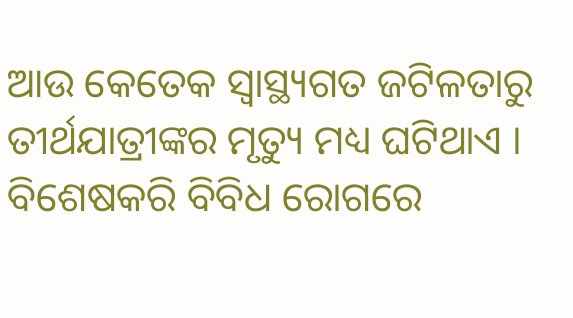ଆଉ କେତେକ ସ୍ୱାସ୍ଥ୍ୟଗତ ଜଟିଳତାରୁ ତୀର୍ଥଯାତ୍ରୀଙ୍କର ମୃତ୍ୟୁ ମଧ୍ୟ ଘଟିଥାଏ । ବିଶେଷକରି ବିବିଧ ରୋଗରେ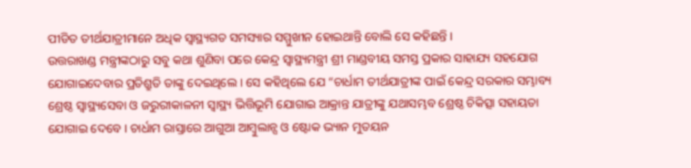ପୀଡିତ ତୀର୍ଥଯାତ୍ରୀମାନେ ଅଧିକ ସ୍ୱାସ୍ଥ୍ୟଗତ ସମସ୍ୟାର ସମ୍ମୁଖୀନ ହୋଇଥାନ୍ତି ବୋଲି ସେ କହିଛନ୍ତି ।
ଉତ୍ତରାଖଣ୍ଡ ମନ୍ତ୍ରୀଙ୍କଠାରୁ ସବୁ କଥା ଶୁଣିବା ପରେ କେନ୍ଦ୍ର ସ୍ୱାସ୍ଥ୍ୟମନ୍ତ୍ରୀ ଶ୍ରୀ ମାଣ୍ଡବୀୟ ସମସ୍ତ ପ୍ରକାର ସାହାଯ୍ୟ ସହଯୋଗ ଯୋଗାଇଦେବାର ପ୍ରତିଶ୍ରୁତି ତାଙ୍କୁ ଦେଇଥିଲେ । ସେ କହିଥିଲେ ଯେ “ଚାର୍ଧାମ ତୀର୍ଥଯାତ୍ରୀଙ୍କ ପାଇଁ କେନ୍ଦ୍ର ସରକାର ସମ୍ଭାବ୍ୟ ଶ୍ରେଷ୍ଠ ସ୍ୱାସ୍ଥ୍ୟସେବା ଓ ଜରୁରୀକାଳନୀ ସ୍ୱାସ୍ଥ୍ୟ ଭିତ୍ତିଭୂମି ଯୋଗାଇ ଆକ୍ରାନ୍ତ ଯାତ୍ରୀଙ୍କୁ ଯଥାସମ୍ଭବ ଶ୍ରେଷ୍ଠ ଚିକିତ୍ସା ସହାୟତା ଯୋଗାଇ ଦେବେ । ଚାର୍ଧାମ ରାସ୍ତାରେ ଆଗୁଆ ଆମ୍ବୁଲାନ୍ସ ଓ ଷ୍ଟୋକ ଭ୍ୟାନ ମୁତୟନ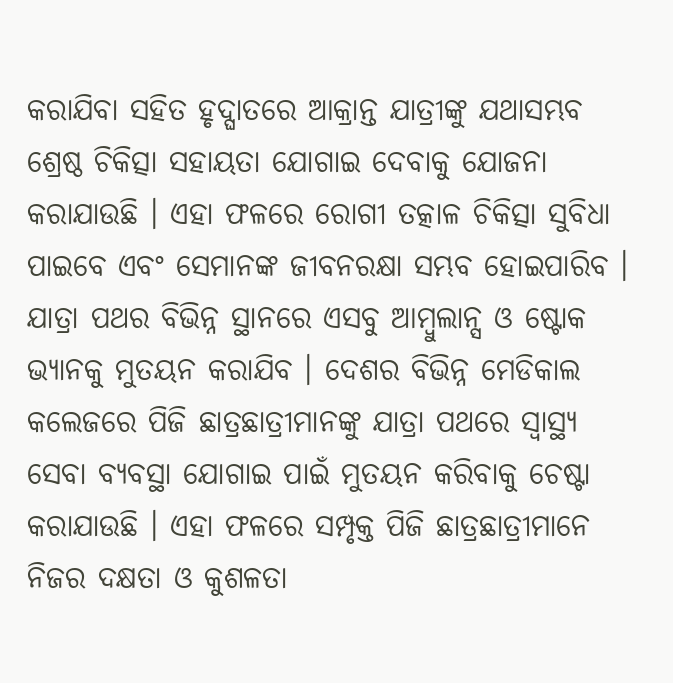କରାଯିବା ସହିତ ହୃଦ୍ଘାତରେ ଆକ୍ରାନ୍ତ ଯାତ୍ରୀଙ୍କୁ ଯଥାସମ୍ଭବ ଶ୍ରେଷ୍ଠ ଚିକିତ୍ସା ସହାୟତା ଯୋଗାଇ ଦେବାକୁ ଯୋଜନା କରାଯାଉଛି । ଏହା ଫଳରେ ରୋଗୀ ତତ୍କାଳ ଚିକିତ୍ସା ସୁବିଧା ପାଇବେ ଏବଂ ସେମାନଙ୍କ ଜୀବନରକ୍ଷା ସମ୍ଭବ ହୋଇପାରିବ । ଯାତ୍ରା ପଥର ବିଭିନ୍ନ ସ୍ଥାନରେ ଏସବୁ ଆମ୍ବୁଲାନ୍ସ ଓ ଷ୍ଟୋକ ଭ୍ୟାନକୁ ମୁତୟନ କରାଯିବ । ଦେଶର ବିଭିନ୍ନ ମେଡିକାଲ କଲେଜରେ ପିଜି ଛାତ୍ରଛାତ୍ରୀମାନଙ୍କୁ ଯାତ୍ରା ପଥରେ ସ୍ୱାସ୍ଥ୍ୟ ସେବା ବ୍ୟବସ୍ଥା ଯୋଗାଇ ପାଇଁ ମୁତୟନ କରିବାକୁ ଚେଷ୍ଟା କରାଯାଉଛି । ଏହା ଫଳରେ ସମ୍ପୃକ୍ତ ପିଜି ଛାତ୍ରଛାତ୍ରୀମାନେ ନିଜର ଦକ୍ଷତା ଓ କୁଶଳତା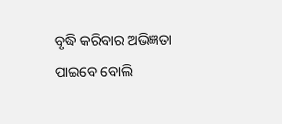ବୃଦ୍ଧି କରିବାର ଅଭିଜ୍ଞତା ପାଇବେ ବୋଲି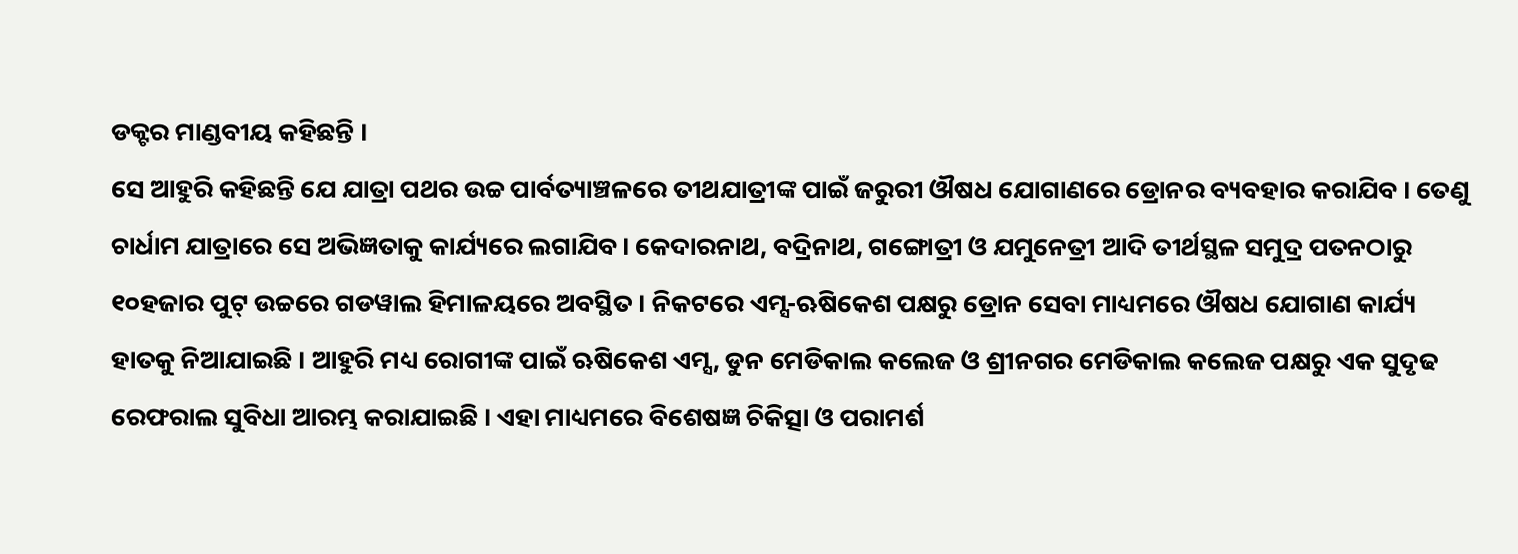ଡକ୍ଟର ମାଣ୍ଡବୀୟ କହିଛନ୍ତି ।
ସେ ଆହୁରି କହିଛନ୍ତି ଯେ ଯାତ୍ରା ପଥର ଉଚ୍ଚ ପାର୍ବତ୍ୟାଞ୍ଚଳରେ ତୀଥଯାତ୍ରୀଙ୍କ ପାଇଁ ଜରୁରୀ ଔଷଧ ଯୋଗାଣରେ ଡ୍ରୋନର ବ୍ୟବହାର କରାଯିବ । ତେଣୁ ଚାର୍ଧାମ ଯାତ୍ରାରେ ସେ ଅଭିଜ୍ଞତାକୁ କାର୍ଯ୍ୟରେ ଲଗାଯିବ। କେଦାରନାଥ, ବଦ୍ରିନାଥ, ଗଙ୍ଗୋତ୍ରୀ ଓ ଯମୁନେତ୍ରୀ ଆଦି ତୀର୍ଥସ୍ଥଳ ସମୁଦ୍ର ପତନଠାରୁ ୧୦ହଜାର ପୁଟ୍ ଉଚ୍ଚରେ ଗଡୱାଲ ହିମାଳୟରେ ଅବସ୍ଥିତ । ନିକଟରେ ଏମ୍ସ-ଋଷିକେଶ ପକ୍ଷରୁ ଡ୍ରୋନ ସେବା ମାଧ୍ୟମରେ ଔଷଧ ଯୋଗାଣ କାର୍ଯ୍ୟ ହାତକୁ ନିଆଯାଇଛି । ଆହୁରି ମଧ୍ୟ ରୋଗୀଙ୍କ ପାଇଁ ଋଷିକେଶ ଏମ୍ସ, ଡୁନ ମେଡିକାଲ କଲେଜ ଓ ଶ୍ରୀନଗର ମେଡିକାଲ କଲେଜ ପକ୍ଷରୁ ଏକ ସୁଦୃଢ ରେଫରାଲ ସୁବିଧା ଆରମ୍ଭ କରାଯାଇଛି । ଏହା ମାଧ୍ୟମରେ ବିଶେଷଜ୍ଞ ଚିକିତ୍ସା ଓ ପରାମର୍ଶ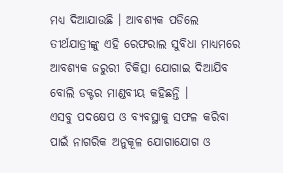ମଧ୍ୟ ଦିଆଯାଉଛି । ଆବଶ୍ୟକ ପଡିଲେ ତୀର୍ଥଯାତ୍ରୀଙ୍କୁ ଏହି ରେଫରାଲ ସୁବିଧା ମାଧ୍ୟମରେ ଆବଶ୍ୟକ ଜରୁରୀ ଚିକିତ୍ସା ଯୋଗାଇ ଦିଆଯିବ ବୋଲି ଡକ୍ଟର ମାଣ୍ଡବୀୟ କହିଛନ୍ତି ।
ଏସବୁ ପଦକ୍ଷେପ ଓ ବ୍ୟବସ୍ଥାକୁ ସଫଳ କରିବା ପାଇଁ ନାଗରିକ ଅନୁକୂଳ ଯୋଗାଯୋଗ ଓ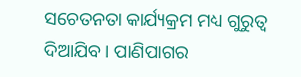ସଚେତନତା କାର୍ଯ୍ୟକ୍ରମ ମଧ୍ୟ ଗୁରୁତ୍ୱ ଦିଆଯିବ । ପାଣିପାଗର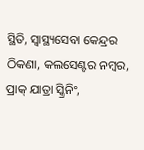ସ୍ଥିତି, ସ୍ୱାସ୍ଥ୍ୟସେବା କେନ୍ଦ୍ରର ଠିକଣା, କଲସେଣ୍ଟର ନମ୍ବର, ପ୍ରାକ୍ ଯାତ୍ରା ସ୍କ୍ରିନିଂ,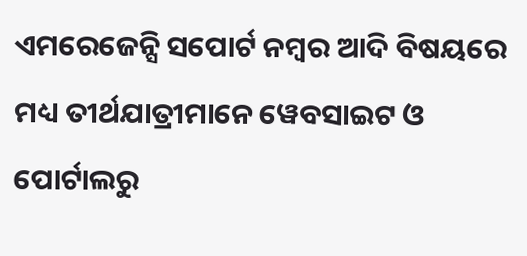ଏମରେଜେନ୍ସି ସପୋର୍ଟ ନମ୍ବର ଆଦି ବିଷୟରେ ମଧ୍ୟ ତୀର୍ଥଯାତ୍ରୀମାନେ ୱେବସାଇଟ ଓ ପୋର୍ଟାଲରୁ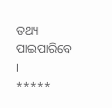ତଥ୍ୟ ପାଇପାରିବେ ।
*****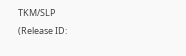TKM/SLP
(Release ID: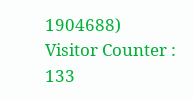1904688)
Visitor Counter : 133